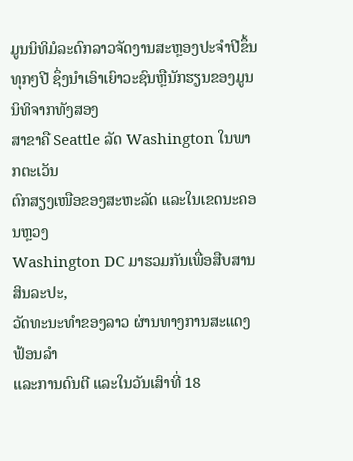ມູນນິທິມໍລະດົກລາວຈັດງານສະຫຼອງປະຈຳປີຂຶ້ນທຸກໆປີ ຊຶ່ງນຳເອົາເຍົາວະຊົນຫຼືນັກຮຽນຂອງມູນນິທິຈາກທັງສອງ
ສາຂາຄື Seattle ລັດ Washington ໃນພາກຕະເວັນ
ຕົກສຽງເໜືອຂອງສະຫະລັດ ແລະໃນເຂດນະຄອນຫຼວງ
Washington DC ມາຮວມກັນເພື່ອສືບສານສິນລະປະ,
ວັດທະນະທຳຂອງລາວ ຜ່ານທາງການສະແດງຟ້ອນລໍາ
ແລະການດົນຕີ ແລະໃນວັນເສົາທີ່ 18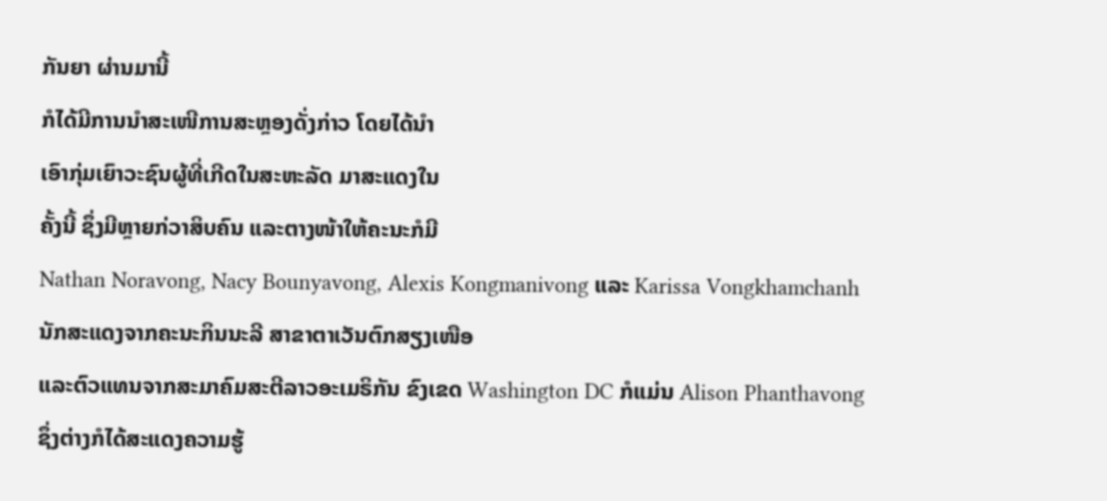ກັນຍາ ຜ່ານມານີ້
ກໍໄດ້ມີການນຳສະເໜີການສະຫຼອງດັ່ງກ່າວ ໂດຍໄດ້ນຳ
ເອົາກຸ່ມເຍົາວະຊົນຜູ້ທີ່ເກີດໃນສະຫະລັດ ມາສະແດງໃນ
ຄັ້ງນີ້ ຊຶ່ງມີຫຼາຍກ່ວາສິບຄົນ ແລະຕາງໜ້າໃຫ້ຄະນະກໍມີ
Nathan Noravong, Nacy Bounyavong, Alexis Kongmanivong ແລະ Karissa Vongkhamchanh ນັກສະແດງຈາກຄະນະກິນນະລີ ສາຂາຕາເວັນຕົກສຽງເໜືອ
ແລະຕົວແທນຈາກສະມາຄົມສະຕີລາວອະເມຣິກັນ ຂົງເຂດ Washington DC ກໍແມ່ນ Alison Phanthavong ຊຶ່ງຕ່າງກໍໄດ້ສະແດງຄວາມຮູ້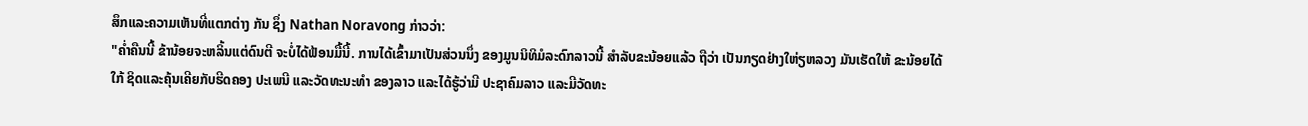ສຶກແລະຄວາມເຫັນທີ່ແຕກຕ່າງ ກັນ ຊຶ່ງ Nathan Noravong ກ່າວວ່າ:
"ຄໍ່າຄືນນີ້ ຂ້ານ້ອຍຈະຫລິ້ນແຕ່ດົນຕີ ຈະບໍ່ໄດ້ຟ້ອນມື້ນີ້. ການໄດ້ເຂົ້າມາເປັນສ່ວນນຶ່ງ ຂອງມູນນິທິມໍລະດົກລາວນີ້ ສຳລັບຂະນ້ອຍແລ້ວ ຖືວ່າ ເປັນກຽດຢ່າງໃຫ່ຽຫລວງ ມັນເຮັດໃຫ້ ຂະນ້ອຍໄດ້ໃກ້ ຊິດແລະຄຸ້ນເຄີຍກັບຮີດຄອງ ປະເພນີ ແລະວັດທະນະທໍາ ຂອງລາວ ແລະໄດ້ຮູ້ວ່າມີ ປະຊາຄົມລາວ ແລະມີວັດທະ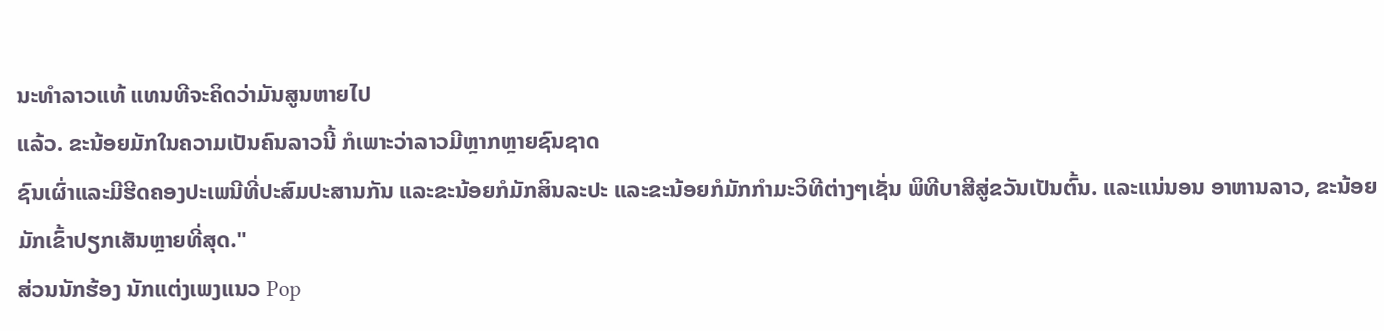ນະທຳລາວແທ້ ແທນທີຈະຄິດວ່າມັນສູນຫາຍໄປ
ແລ້ວ. ຂະນ້ອຍມັກໃນຄວາມເປັນຄົນລາວນີ້ ກໍເພາະວ່າລາວມີຫຼາກຫຼາຍຊົນຊາດ
ຊົນເຜົ່າແລະມີຮີດຄອງປະເພນີທີ່ປະສົມປະສານກັນ ແລະຂະນ້ອຍກໍມັກສິນລະປະ ແລະຂະນ້ອຍກໍມັກກຳມະວິທີຕ່າງໆເຊັ່ນ ພິທີບາສີສູ່ຂວັນເປັນຕົ້ນ. ແລະແນ່ນອນ ອາຫານລາວ, ຂະນ້ອຍມັກເຂົ້າປຽກເສັນຫຼາຍທີ່ສຸດ."
ສ່ວນນັກຮ້ອງ ນັກແຕ່ງເພງແນວ Pop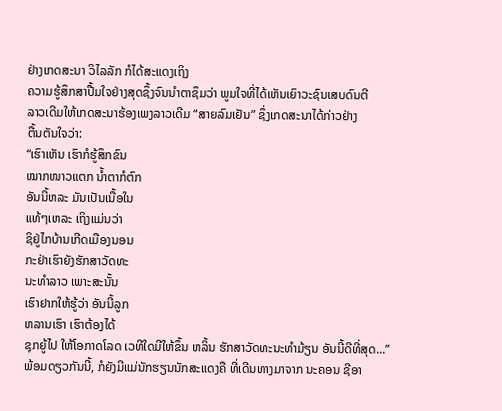ຢ່າງເກດສະນາ ວິໄລລັກ ກໍໄດ້ສະແດງເຖິງ
ຄວາມຮູ້ສຶກສາປື້ມໃຈຢ່າງສຸດຊຶ້ງຈົນນຳຕາຊຶມວ່າ ພູມໃຈທີ່ໄດ້ເຫັນເຍົາວະຊົນເສບດົນຕີ
ລາວເດີມໃຫ້ເກດສະນາຮ້ອງເພງລາວເດີມ “ສາຍລົມເຢັນ” ຊຶ່ງເກດສະນາໄດ້ກ່າວຢ່າງ
ຕື້ນຕັນໃຈວ່າ:
“ເຮົາເຫັນ ເຮົາກໍຮູ້ສຶກຂົນ
ໝາກໜາວແຕກ ນໍ້າຕາກໍຕົກ
ອັນນີ້ຫລະ ມັນເປັນເນື້ອໃນ
ແທ້ໆເຫລະ ເຖິງແມ່ນວ່າ
ຊິຢູ່ໄກບ້ານເກີດເມືອງນອນ
ກະຢ່າເຮົາຍັງຮັກສາວັດທະ
ນະທຳລາວ ເພາະສະນັ້ນ
ເຮົາຢາກໃຫ້ຮູ້ວ່າ ອັນນີ້ລູກ
ຫລານເຮົາ ເຮົາຕ້ອງໄດ້
ຊຸກຍູ້ໄປ ໃຫ້ໂອກາດໂລດ ເວທີໃດມີໃຫ້ຂຶ້ນ ຫລິ້ນ ຮັກສາວັດທະນະທຳມ້ຽນ ອັນນີ້ດີທີ່ສຸດ...”
ພ້ອມດຽວກັນນີ້, ກໍຍັງມີແມ່ນັກຮຽນນັກສະແດງຄື ທີ່ເດີນທາງມາຈາກ ນະຄອນ ຊີອາ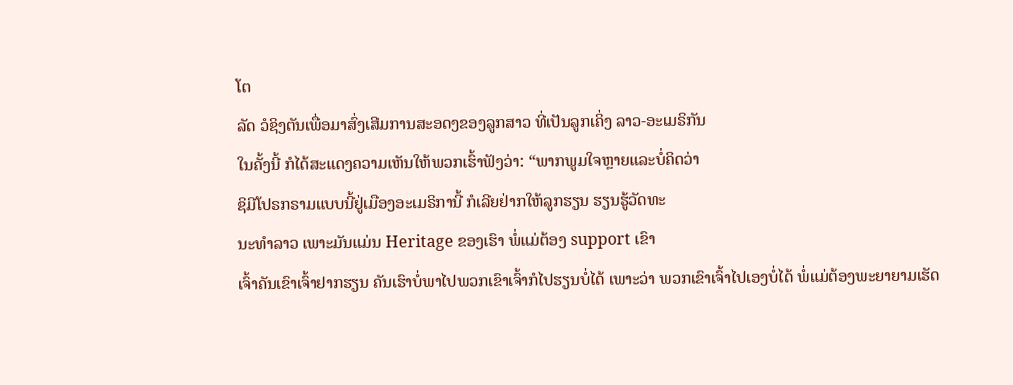ໂຕ
ລັດ ວໍຊິງຕັນເພື່ອມາສົ່ງເສີມການສະອດງຂອງລູກສາວ ທີ່ເປັນລູກເຄິ່ງ ລາວ-ອະເມຣິກັນ
ໃນຄັ້ງນີ້ ກໍໄດ້ສະແດງຄວາມເຫັນໃຫ້ພວກເຮົ້າຟັງວ່າ: “ພາກພູມໃຈຫຼາຍແລະບໍ່ຄິດວ່າ
ຊິມີໂປຣກຣາມແບບນີ້ຢູ່ເມືອງອະເມຣິການີ້ ກໍເລີຍຢ່າກໃຫ້ລູກຮຽນ ຮຽນຮູ້ວັດທະ
ນະທຳລາວ ເພາະມັນແມ່ນ Heritage ຂອງເຮົາ ພໍ່ແມ່ຕ້ອງ support ເຂົາ
ເຈົ້າຄັນເຂົາເຈົ້າຢາກຮຽນ ຄັນເຮົາບໍ່ພາໄປພວກເຂົາເຈົ້າກໍໄປຮຽນບໍ່ໄດ້ ເພາະວ່າ ພວກເຂົາເຈົ້າໄປເອງບໍ່ໄດ້ ພໍ່ແມ່ຕ້ອງພະຍາຍາມເຮັດ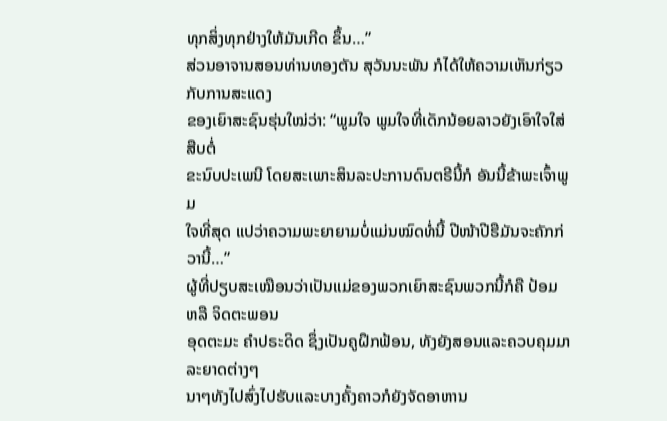ທຸກສິ່ງທຸກຢ່າງໃຫ້ມັນເກີດ ຂຶ້ນ…”
ສ່ວນອາຈານສອນທ່ານທອງຕັນ ສຸວັນນະພັນ ກໍໄດ້ໃຫ້ຄວາມເຫັນກ່ຽວກັບການສະແດງ
ຂອງເຍົາສະຊົນຮຸ່ນໃໝ່ວ່າ: “ພູມໃຈ ພູມໃຈທີ່ເດັກນ້ອຍລາວຍັງເອົາໃຈໃສ່ ສືບຕໍ່
ຂະນົບປະເພນີ ໂດຍສະເພາະສິນລະປະການດົນຕຣີນີ້ກໍ ອັນນີ້ຂ້າພະເຈົ້າພູມ
ໃຈທີ່ສຸດ ແປວ່າຄວາມພະຍາຍາມບໍ່ແມ່ນໝົດທໍ່ນີ້ ປີໜ້າປີຮືມັນຈະຄັກກ່ວານີ້…”
ຜູ້ທີ່ປຽບສະເໝືອນວ່າເປັນແມ່ຂອງພວກເຍົາສະຊົນພວກນີ້ກໍຄື ປ້ອມ ຫລື ຈິດຕະພອນ
ອຸດຕະມະ ຄຳປຣະດິດ ຊຶ່ງເປັນຄູຝຶກຟ້ອນ, ທັງຍັງສອນແລະຄວບຄຸມມາລະຍາດຕ່າງໆ
ນາໆທັງໄປສົ່ງໄປຮັບແລະບາງຄັ້ງຄາວກໍຍັງຈັດອາຫານ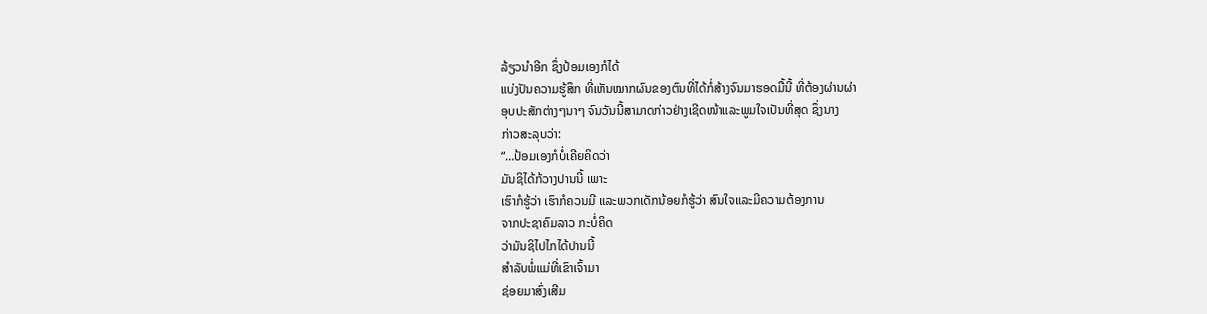ລ້ຽວນຳອີກ ຊຶ່ງປ້ອມເອງກໍໄດ້
ແບ່ງປັນຄວາມຮູ້ສຶກ ທີ່ເຫັນໝາກຜົນຂອງຕົນທີ່ໄດ້ກໍ່ສ້າງຈົນມາຮອດມື້ນີ້ ທີ່ຕ້ອງຜ່ານຜ່າ
ອຸບປະສັກຕ່າງໆນາໆ ຈົນວັນນີ້ສາມາດກ່າວຢ່າງເຊີດໜ້າແລະພູມໃຈເປັນທີ່ສຸດ ຊຶ່ງນາງ
ກ່າວສະລຸບວ່າ:
“…ປ້ອມເອງກໍບໍ່ເຄີຍຄິດວ່າ
ມັນຊິໄດ້ກ້ວາງປານນີ້ ເພາະ
ເຮົາກໍຮູ້ວ່າ ເຮົາກໍຄວນມີ ແລະພວກເດັກນ້ອຍກໍຮູ້ວ່າ ສົນໃຈແລະມີຄວາມຕ້ອງການ
ຈາກປະຊາຄົມລາວ ກະບໍ່ຄິດ
ວ່າມັນຊິໄປໄກໄດ້ປານນີ້
ສຳລັບພໍ່ແມ່ທີ່ເຂົາເຈົ້າມາ
ຊ່ອຍມາສົ່ງເສີມ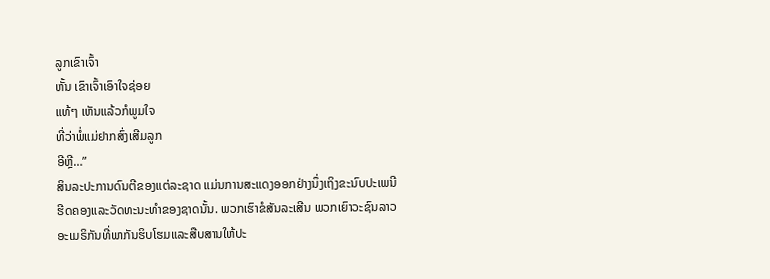ລູກເຂົາເຈົ້າ
ຫັ້ນ ເຂົາເຈົ້າເອົາໃຈຊ່ອຍ
ແທ້ໆ ເຫັນແລ້ວກໍພູມໃຈ
ທີ່ວ່າພໍ່ແມ່ຢາກສົ່ງເສີມລູກ
ອີຫຼີ…”
ສິນລະປະການດົນຕີຂອງແຕ່ລະຊາດ ແມ່ນການສະແດງອອກຢ່າງນຶ່ງເຖິງຂະນົບປະເພນີ
ຮີດຄອງແລະວັດທະນະທຳຂອງຊາດນັ້ນ. ພວກເຮົາຂໍສັນລະເສີນ ພວກເຍົາວະຊົນລາວ
ອະເມຣິກັນທີ່ພາກັນຮິບໂຮມແລະສືບສານໃຫ້ປະ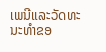ເພນີແລະວັດທະນະທຳຂອ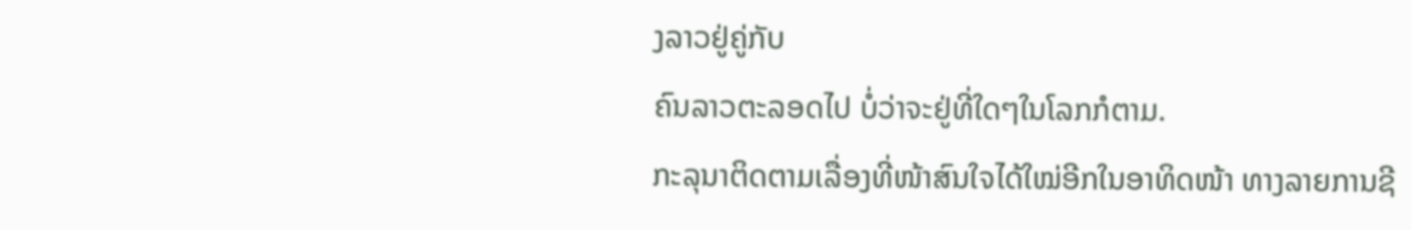ງລາວຢູ່ຄູ່ກັບ
ຄົນລາວຕະລອດໄປ ບໍ່ວ່າຈະຢູ່ທີ່ໃດໆໃນໂລກກໍຕາມ.
ກະລຸນາຕິດຕາມເລື່ອງທີ່ໜ້າສົນໃຈໄດ້ໃໝ່ອີກໃນອາທິດໜ້າ ທາງລາຍການຊີ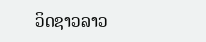ວິດຊາວລາວ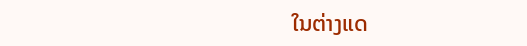ໃນຕ່າງແດ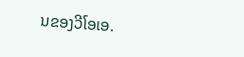ນຂອງວີໂອເອ.